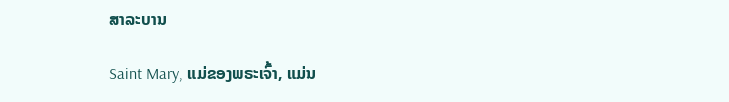ສາລະບານ

Saint Mary, ແມ່ຂອງພຣະເຈົ້າ, ແມ່ນ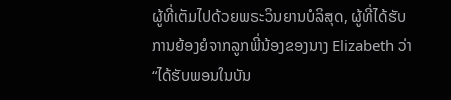ຜູ້ທີ່ເຕັມໄປດ້ວຍພຣະວິນຍານບໍລິສຸດ, ຜູ້ທີ່ໄດ້ຮັບການຍ້ອງຍໍຈາກລູກພີ່ນ້ອງຂອງນາງ Elizabeth ວ່າ “ໄດ້ຮັບພອນໃນບັນ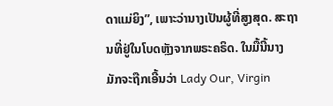ດາແມ່ຍິງ”, ເພາະວ່ານາງເປັນຜູ້ທີ່ສູງສຸດ. ສະຖານທີ່ຢູ່ໃນໂບດຫຼັງຈາກພຣະຄຣິດ. ໃນມື້ນີ້ນາງມັກຈະຖືກເອີ້ນວ່າ Lady Our, Virgin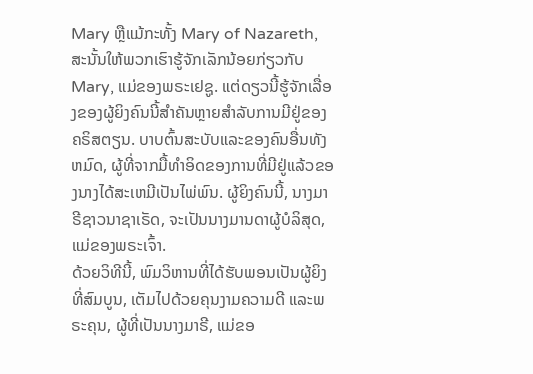Mary ຫຼືແມ້ກະທັ້ງ Mary of Nazareth, ສະນັ້ນໃຫ້ພວກເຮົາຮູ້ຈັກເລັກນ້ອຍກ່ຽວກັບ Mary, ແມ່ຂອງພຣະເຢຊູ. ແຕ່ດຽວນີ້ຮູ້ຈັກເລື່ອງຂອງຜູ້ຍິງຄົນນີ້ສຳຄັນຫຼາຍສຳລັບການມີຢູ່ຂອງຄຣິສຕຽນ. ບາບຕົ້ນສະບັບແລະຂອງຄົນອື່ນທັງຫມົດ, ຜູ້ທີ່ຈາກມື້ທໍາອິດຂອງການທີ່ມີຢູ່ແລ້ວຂອງນາງໄດ້ສະເຫມີເປັນໄພ່ພົນ. ຜູ້ຍິງຄົນນີ້, ນາງມາຣີຊາວນາຊາເຣັດ, ຈະເປັນນາງມານດາຜູ້ບໍລິສຸດ, ແມ່ຂອງພຣະເຈົ້າ.
ດ້ວຍວິທີນີ້, ພົມວິຫານທີ່ໄດ້ຮັບພອນເປັນຜູ້ຍິງທີ່ສົມບູນ, ເຕັມໄປດ້ວຍຄຸນງາມຄວາມດີ ແລະພຣະຄຸນ, ຜູ້ທີ່ເປັນນາງມາຣີ, ແມ່ຂອ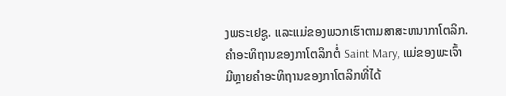ງພຣະເຢຊູ. ແລະແມ່ຂອງພວກເຮົາຕາມສາສະຫນາກາໂຕລິກ.
ຄໍາອະທິຖານຂອງກາໂຕລິກຕໍ່ Saint Mary, ແມ່ຂອງພະເຈົ້າ
ມີຫຼາຍຄໍາອະທິຖານຂອງກາໂຕລິກທີ່ໄດ້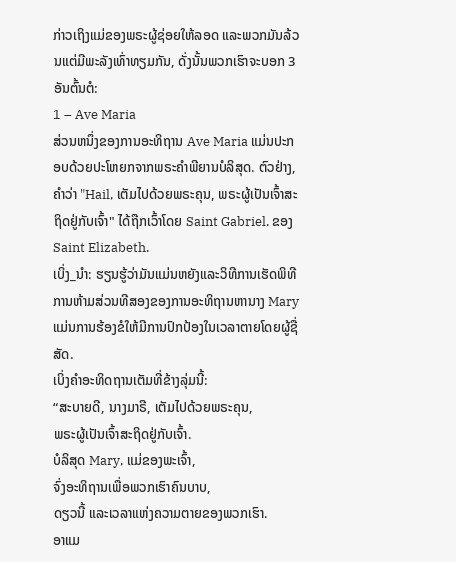ກ່າວເຖິງແມ່ຂອງພຣະຜູ້ຊ່ອຍໃຫ້ລອດ ແລະພວກມັນລ້ວນແຕ່ມີພະລັງເທົ່າທຽມກັນ, ດັ່ງນັ້ນພວກເຮົາຈະບອກ 3 ອັນຕົ້ນຕໍ:
1 – Ave Maria
ສ່ວນຫນຶ່ງຂອງການອະທິຖານ Ave Maria ແມ່ນປະກອບດ້ວຍປະໂຫຍກຈາກພຣະຄໍາພີຍານບໍລິສຸດ. ຕົວຢ່າງ, ຄໍາວ່າ "Hail, ເຕັມໄປດ້ວຍພຣະຄຸນ, ພຣະຜູ້ເປັນເຈົ້າສະຖິດຢູ່ກັບເຈົ້າ" ໄດ້ຖືກເວົ້າໂດຍ Saint Gabriel. ຂອງSaint Elizabeth.
ເບິ່ງ_ນຳ: ຮຽນຮູ້ວ່າມັນແມ່ນຫຍັງແລະວິທີການເຮັດພິທີການຫ້າມສ່ວນທີສອງຂອງການອະທິຖານຫານາງ Mary ແມ່ນການຮ້ອງຂໍໃຫ້ມີການປົກປ້ອງໃນເວລາຕາຍໂດຍຜູ້ຊື່ສັດ.
ເບິ່ງຄໍາອະທິດຖານເຕັມທີ່ຂ້າງລຸ່ມນີ້:
“ສະບາຍດີ, ນາງມາຣີ, ເຕັມໄປດ້ວຍພຣະຄຸນ,
ພຣະຜູ້ເປັນເຈົ້າສະຖິດຢູ່ກັບເຈົ້າ.
ບໍລິສຸດ Mary, ແມ່ຂອງພະເຈົ້າ,
ຈົ່ງອະທິຖານເພື່ອພວກເຮົາຄົນບາບ,
ດຽວນີ້ ແລະເວລາແຫ່ງຄວາມຕາຍຂອງພວກເຮົາ.
ອາແມ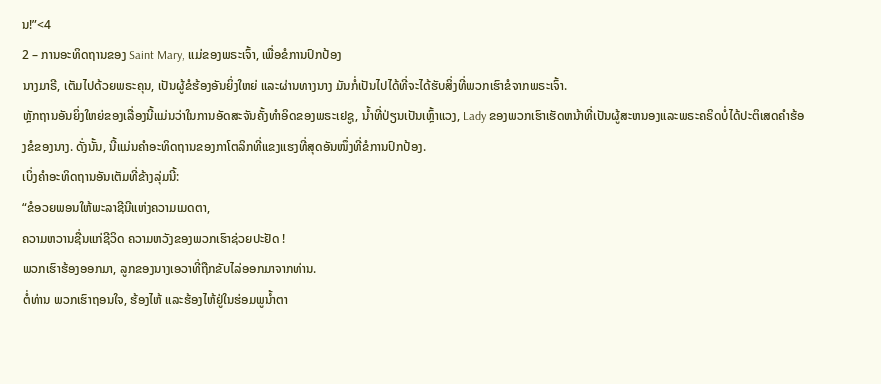ນ!”<4
2 – ການອະທິດຖານຂອງ Saint Mary, ແມ່ຂອງພຣະເຈົ້າ, ເພື່ອຂໍການປົກປ້ອງ
ນາງມາຣີ, ເຕັມໄປດ້ວຍພຣະຄຸນ, ເປັນຜູ້ຂໍຮ້ອງອັນຍິ່ງໃຫຍ່ ແລະຜ່ານທາງນາງ ມັນກໍ່ເປັນໄປໄດ້ທີ່ຈະໄດ້ຮັບສິ່ງທີ່ພວກເຮົາຂໍຈາກພຣະເຈົ້າ.
ຫຼັກຖານອັນຍິ່ງໃຫຍ່ຂອງເລື່ອງນີ້ແມ່ນວ່າໃນການອັດສະຈັນຄັ້ງທໍາອິດຂອງພຣະເຢຊູ, ນ້ຳທີ່ປ່ຽນເປັນເຫຼົ້າແວງ, Lady ຂອງພວກເຮົາເຮັດຫນ້າທີ່ເປັນຜູ້ສະຫນອງແລະພຣະຄຣິດບໍ່ໄດ້ປະຕິເສດຄໍາຮ້ອງຂໍຂອງນາງ. ດັ່ງນັ້ນ, ນີ້ແມ່ນຄຳອະທິດຖານຂອງກາໂຕລິກທີ່ແຂງແຮງທີ່ສຸດອັນໜຶ່ງທີ່ຂໍການປົກປ້ອງ.
ເບິ່ງຄຳອະທິດຖານອັນເຕັມທີ່ຂ້າງລຸ່ມນີ້:
“ຂໍອວຍພອນໃຫ້ພະລາຊີນີແຫ່ງຄວາມເມດຕາ,
ຄວາມຫວານຊື່ນແກ່ຊີວິດ ຄວາມຫວັງຂອງພວກເຮົາຊ່ວຍປະຢັດ !
ພວກເຮົາຮ້ອງອອກມາ, ລູກຂອງນາງເອວາທີ່ຖືກຂັບໄລ່ອອກມາຈາກທ່ານ.
ຕໍ່ທ່ານ ພວກເຮົາຖອນໃຈ, ຮ້ອງໄຫ້ ແລະຮ້ອງໄຫ້ຢູ່ໃນຮ່ອມພູນ້ຳຕາ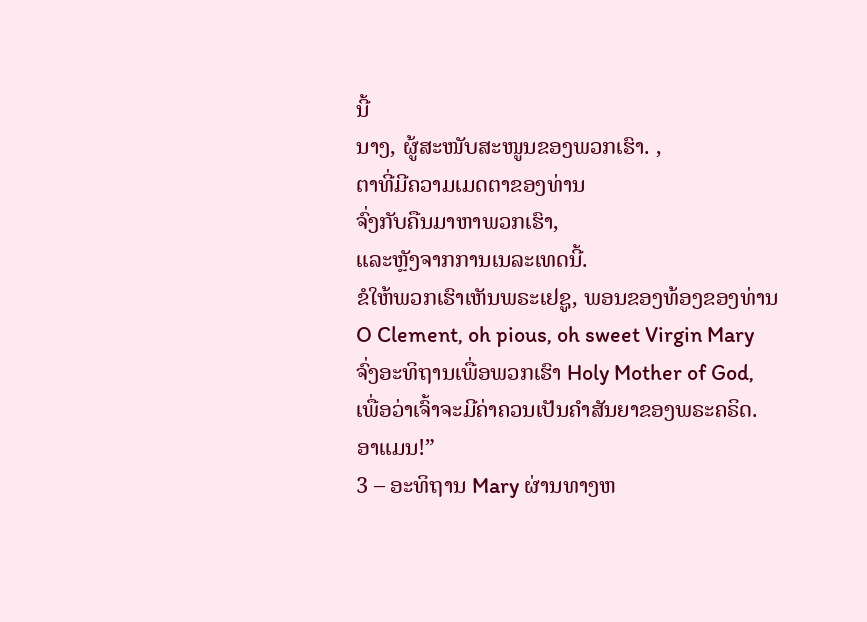ນີ້
ນາງ, ຜູ້ສະໜັບສະໜູນຂອງພວກເຮົາ. ,
ຕາທີ່ມີຄວາມເມດຕາຂອງທ່ານ
ຈົ່ງກັບຄືນມາຫາພວກເຮົາ,
ແລະຫຼັງຈາກການເນລະເທດນີ້.
ຂໍໃຫ້ພວກເຮົາເຫັນພຣະເຢຊູ, ພອນຂອງທ້ອງຂອງທ່ານ
O Clement, oh pious, oh sweet Virgin Mary
ຈົ່ງອະທິຖານເພື່ອພວກເຮົາ Holy Mother of God,
ເພື່ອວ່າເຈົ້າຈະມີຄ່າຄວນເປັນຄໍາສັນຍາຂອງພຣະຄຣິດ.
ອາແມນ!”
3 – ອະທິຖານ Mary ຜ່ານທາງຫ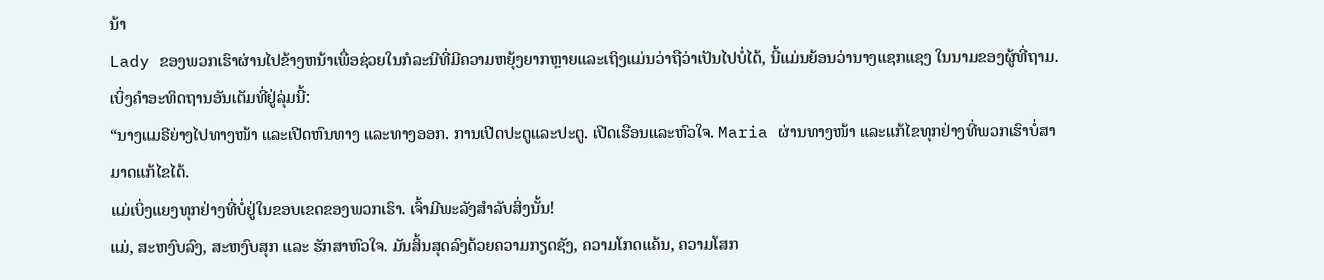ນ້າ
Lady ຂອງພວກເຮົາຜ່ານໄປຂ້າງຫນ້າເພື່ອຊ່ວຍໃນກໍລະນີທີ່ມີຄວາມຫຍຸ້ງຍາກຫຼາຍແລະເຖິງແມ່ນວ່າຖືວ່າເປັນໄປບໍ່ໄດ້, ນີ້ແມ່ນຍ້ອນວ່ານາງແຊກແຊງ ໃນນາມຂອງຜູ້ທີ່ຖາມ. ເບິ່ງຄຳອະທິດຖານອັນເຕັມທີ່ຢູ່ລຸ່ມນີ້:
“ນາງແມຣີຍ່າງໄປທາງໜ້າ ແລະເປີດຫົນທາງ ແລະທາງອອກ. ການເປີດປະຕູແລະປະຕູ. ເປີດເຮືອນແລະຫົວໃຈ. Maria ຜ່ານທາງໜ້າ ແລະແກ້ໄຂທຸກຢ່າງທີ່ພວກເຮົາບໍ່ສາມາດແກ້ໄຂໄດ້.
ແມ່ເບິ່ງແຍງທຸກຢ່າງທີ່ບໍ່ຢູ່ໃນຂອບເຂດຂອງພວກເຮົາ. ເຈົ້າມີພະລັງສຳລັບສິ່ງນັ້ນ!
ແມ່, ສະຫງົບລົງ, ສະຫງົບສຸກ ແລະ ຮັກສາຫົວໃຈ. ມັນສິ້ນສຸດລົງດ້ວຍຄວາມກຽດຊັງ, ຄວາມໂກດແຄ້ນ, ຄວາມໂສກ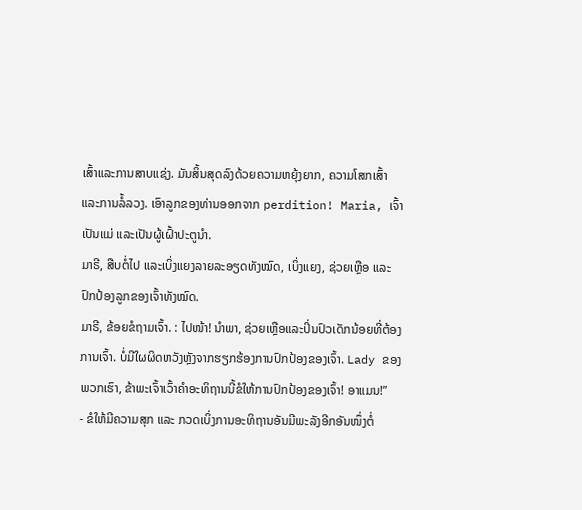ເສົ້າແລະການສາບແຊ່ງ. ມັນສິ້ນສຸດລົງດ້ວຍຄວາມຫຍຸ້ງຍາກ, ຄວາມໂສກເສົ້າແລະການລໍ້ລວງ. ເອົາລູກຂອງທ່ານອອກຈາກ perdition! Maria, ເຈົ້າເປັນແມ່ ແລະເປັນຜູ້ເຝົ້າປະຕູນຳ.
ມາຣີ, ສືບຕໍ່ໄປ ແລະເບິ່ງແຍງລາຍລະອຽດທັງໝົດ, ເບິ່ງແຍງ, ຊ່ວຍເຫຼືອ ແລະປົກປ້ອງລູກຂອງເຈົ້າທັງໝົດ.
ມາຣີ, ຂ້ອຍຂໍຖາມເຈົ້າ. : ໄປໜ້າ! ນໍາພາ, ຊ່ວຍເຫຼືອແລະປິ່ນປົວເດັກນ້ອຍທີ່ຕ້ອງການເຈົ້າ. ບໍ່ມີໃຜຜິດຫວັງຫຼັງຈາກຮຽກຮ້ອງການປົກປ້ອງຂອງເຈົ້າ. Lady ຂອງພວກເຮົາ, ຂ້າພະເຈົ້າເວົ້າຄໍາອະທິຖານນີ້ຂໍໃຫ້ການປົກປ້ອງຂອງເຈົ້າ! ອາແມນ!”
- ຂໍໃຫ້ມີຄວາມສຸກ ແລະ ກວດເບິ່ງການອະທິຖານອັນມີພະລັງອີກອັນໜຶ່ງຕໍ່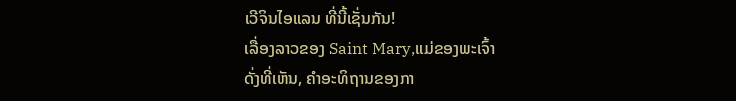ເວີຈິນໄອແລນ ທີ່ນີ້ເຊັ່ນກັນ!
ເລື່ອງລາວຂອງ Saint Mary,ແມ່ຂອງພະເຈົ້າ
ດັ່ງທີ່ເຫັນ, ຄໍາອະທິຖານຂອງກາ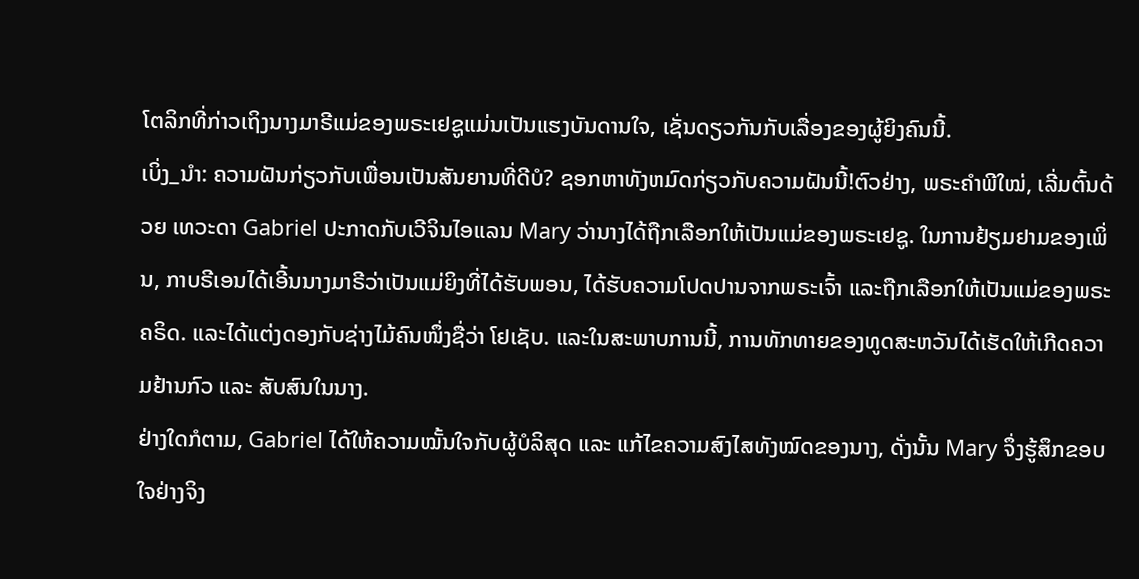ໂຕລິກທີ່ກ່າວເຖິງນາງມາຣີແມ່ຂອງພຣະເຢຊູແມ່ນເປັນແຮງບັນດານໃຈ, ເຊັ່ນດຽວກັນກັບເລື່ອງຂອງຜູ້ຍິງຄົນນີ້.
ເບິ່ງ_ນຳ: ຄວາມຝັນກ່ຽວກັບເພື່ອນເປັນສັນຍານທີ່ດີບໍ? ຊອກຫາທັງຫມົດກ່ຽວກັບຄວາມຝັນນີ້!ຕົວຢ່າງ, ພຣະຄໍາພີໃໝ່, ເລີ່ມຕົ້ນດ້ວຍ ເທວະດາ Gabriel ປະກາດກັບເວີຈິນໄອແລນ Mary ວ່ານາງໄດ້ຖືກເລືອກໃຫ້ເປັນແມ່ຂອງພຣະເຢຊູ. ໃນການຢ້ຽມຢາມຂອງເພິ່ນ, ກາບຣີເອນໄດ້ເອີ້ນນາງມາຣີວ່າເປັນແມ່ຍິງທີ່ໄດ້ຮັບພອນ, ໄດ້ຮັບຄວາມໂປດປານຈາກພຣະເຈົ້າ ແລະຖືກເລືອກໃຫ້ເປັນແມ່ຂອງພຣະຄຣິດ. ແລະໄດ້ແຕ່ງດອງກັບຊ່າງໄມ້ຄົນໜຶ່ງຊື່ວ່າ ໂຢເຊັບ. ແລະໃນສະພາບການນີ້, ການທັກທາຍຂອງທູດສະຫວັນໄດ້ເຮັດໃຫ້ເກີດຄວາມຢ້ານກົວ ແລະ ສັບສົນໃນນາງ.
ຢ່າງໃດກໍຕາມ, Gabriel ໄດ້ໃຫ້ຄວາມໝັ້ນໃຈກັບຜູ້ບໍລິສຸດ ແລະ ແກ້ໄຂຄວາມສົງໄສທັງໝົດຂອງນາງ, ດັ່ງນັ້ນ Mary ຈຶ່ງຮູ້ສຶກຂອບໃຈຢ່າງຈິງ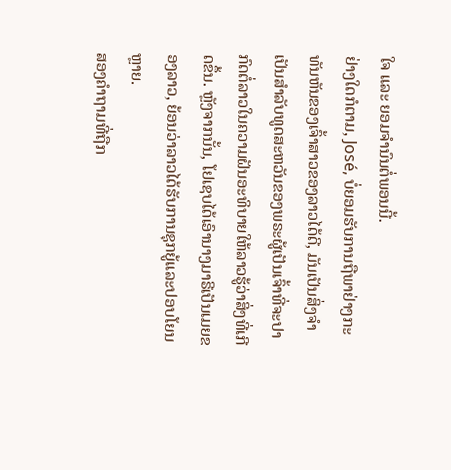ໃຈ ແລະ ຍອມຈຳນົນຕໍ່ພອນນີ້.
ຢ່າງໃດກໍຕາມ, José, ບໍ່ຍອມຮັບການຖືພາຢ່າງກະທັນຫັນຂອງເຈົ້າສາວຂອງລາວໄດ້ດີ, ມັນເປັນສິ່ງຈໍາເປັນສໍາລັບທູດສະຫວັນຂອງພຣະຜູ້ເປັນເຈົ້າທີ່ຈະປາກົດຕໍ່ລາວໃນຄວາມຝັນອະທິບາຍໃຫ້ລາວຮູ້ວ່າສິ່ງທີ່ເກີດຂຶ້ນ. ຫຼັງຈາກນັ້ນ, ໂຢເຊບໄດ້ເອົານາງມາຣີເປັນເມຍຂອງລາວ, ຍ້ອນວ່າລາວໄດ້ຮັບການຊຸກຍູ້ແລະປອບໂຍນຫຼາຍ.
ສອງຄຳຖາມທີ່ຖືກ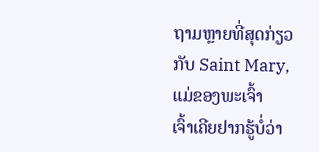ຖາມຫຼາຍທີ່ສຸດກ່ຽວກັບ Saint Mary, ແມ່ຂອງພະເຈົ້າ
ເຈົ້າເຄີຍຢາກຮູ້ບໍ່ວ່າ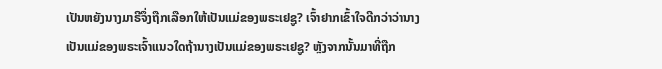ເປັນຫຍັງນາງມາຣີຈຶ່ງຖືກເລືອກໃຫ້ເປັນແມ່ຂອງພຣະເຢຊູ? ເຈົ້າຢາກເຂົ້າໃຈດີກວ່າວ່ານາງເປັນແມ່ຂອງພຣະເຈົ້າແນວໃດຖ້ານາງເປັນແມ່ຂອງພຣະເຢຊູ? ຫຼັງຈາກນັ້ນມາທີ່ຖືກ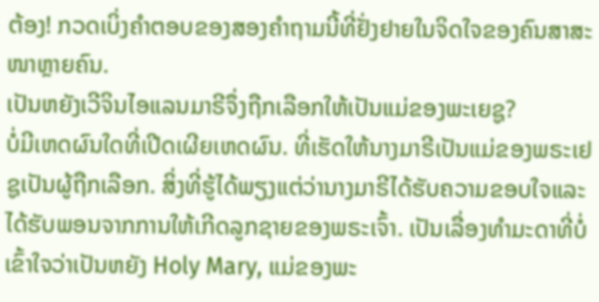ຕ້ອງ! ກວດເບິ່ງຄຳຕອບຂອງສອງຄຳຖາມນີ້ທີ່ຢັ່ງຢາຍໃນຈິດໃຈຂອງຄົນສາສະໜາຫຼາຍຄົນ.
ເປັນຫຍັງເວີຈິນໄອແລນມາຣີຈຶ່ງຖືກເລືອກໃຫ້ເປັນແມ່ຂອງພະເຍຊູ?
ບໍ່ມີເຫດຜົນໃດທີ່ເປີດເຜີຍເຫດຜົນ. ທີ່ເຮັດໃຫ້ນາງມາຣີເປັນແມ່ຂອງພຣະເຢຊູເປັນຜູ້ຖືກເລືອກ. ສິ່ງທີ່ຮູ້ໄດ້ພຽງແຕ່ວ່ານາງມາຣີໄດ້ຮັບຄວາມຂອບໃຈແລະໄດ້ຮັບພອນຈາກການໃຫ້ເກີດລູກຊາຍຂອງພຣະເຈົ້າ. ເປັນເລື່ອງທຳມະດາທີ່ບໍ່ເຂົ້າໃຈວ່າເປັນຫຍັງ Holy Mary, ແມ່ຂອງພະ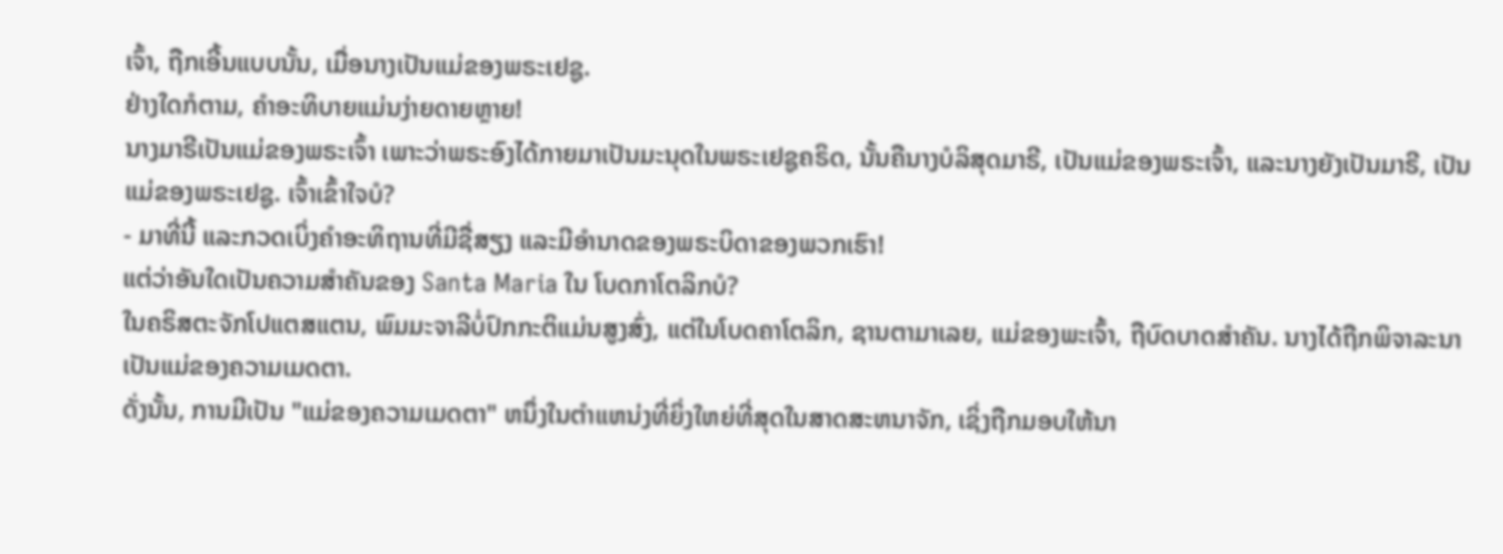ເຈົ້າ, ຖືກເອີ້ນແບບນັ້ນ, ເມື່ອນາງເປັນແມ່ຂອງພຣະເຢຊູ.
ຢ່າງໃດກໍຕາມ, ຄໍາອະທິບາຍແມ່ນງ່າຍດາຍຫຼາຍ!
ນາງມາຣີເປັນແມ່ຂອງພຣະເຈົ້າ ເພາະວ່າພຣະອົງໄດ້ກາຍມາເປັນມະນຸດໃນພຣະເຢຊູຄຣິດ, ນັ້ນຄືນາງບໍລິສຸດມາຣີ, ເປັນແມ່ຂອງພຣະເຈົ້າ, ແລະນາງຍັງເປັນມາຣີ, ເປັນແມ່ຂອງພຣະເຢຊູ. ເຈົ້າເຂົ້າໃຈບໍ?
- ມາທີ່ນີ້ ແລະກວດເບິ່ງຄໍາອະທິຖານທີ່ມີຊື່ສຽງ ແລະມີອໍານາດຂອງພຣະບິດາຂອງພວກເຮົາ!
ແຕ່ວ່າອັນໃດເປັນຄວາມສໍາຄັນຂອງ Santa Maria ໃນ ໂບດກາໂຕລິກບໍ?
ໃນຄຣິສຕະຈັກໂປແຕສແຕນ, ພົມມະຈາລີບໍ່ປົກກະຕິແມ່ນສູງສົ່ງ, ແຕ່ໃນໂບດຄາໂຕລິກ, ຊານຕາມາເລຍ, ແມ່ຂອງພະເຈົ້າ, ຖືບົດບາດສໍາຄັນ. ນາງໄດ້ຖືກພິຈາລະນາເປັນແມ່ຂອງຄວາມເມດຕາ.
ດັ່ງນັ້ນ, ການມີເປັນ "ແມ່ຂອງຄວາມເມດຕາ" ຫນຶ່ງໃນຕໍາແຫນ່ງທີ່ຍິ່ງໃຫຍ່ທີ່ສຸດໃນສາດສະຫນາຈັກ, ເຊິ່ງຖືກມອບໃຫ້ນາ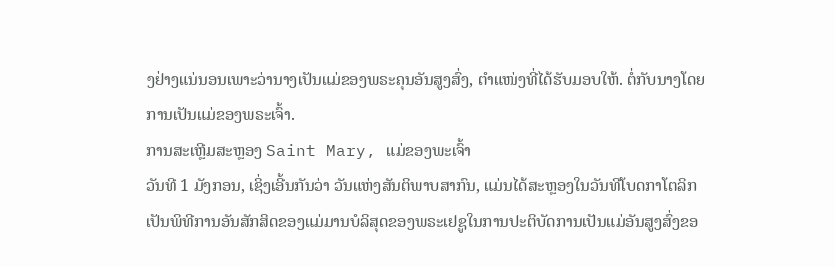ງຢ່າງແນ່ນອນເພາະວ່ານາງເປັນແມ່ຂອງພຣະຄຸນອັນສູງສົ່ງ, ຕໍາແໜ່ງທີ່ໄດ້ຮັບມອບໃຫ້. ຕໍ່ກັບນາງໂດຍການເປັນແມ່ຂອງພຣະເຈົ້າ.
ການສະເຫຼີມສະຫຼອງ Saint Mary, ແມ່ຂອງພະເຈົ້າ
ວັນທີ 1 ມັງກອນ, ເຊິ່ງເອີ້ນກັນວ່າ ວັນແຫ່ງສັນຕິພາບສາກົນ, ແມ່ນໄດ້ສະຫຼອງໃນວັນທີໂບດກາໂຕລິກເປັນພິທີການອັນສັກສິດຂອງແມ່ມານບໍລິສຸດຂອງພຣະເຢຊູໃນການປະຕິບັດການເປັນແມ່ອັນສູງສົ່ງຂອ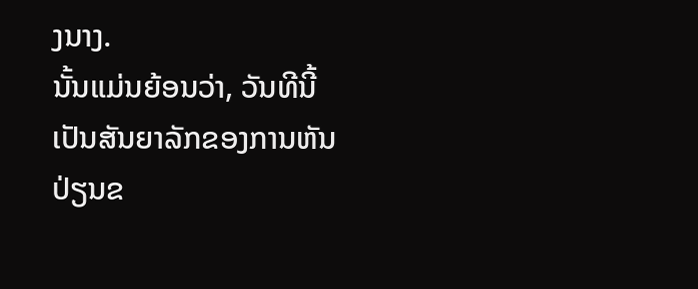ງນາງ.
ນັ້ນແມ່ນຍ້ອນວ່າ, ວັນທີນີ້ເປັນສັນຍາລັກຂອງການຫັນປ່ຽນຂ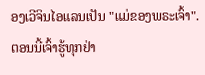ອງເວີຈິນໄອແລນເປັນ "ແມ່ຂອງພຣະເຈົ້າ".
ຕອນນີ້ເຈົ້າຮູ້ທຸກຢ່າ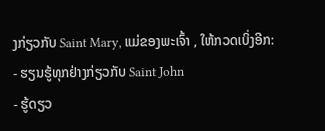ງກ່ຽວກັບ Saint Mary, ແມ່ຂອງພະເຈົ້າ , ໃຫ້ກວດເບິ່ງອີກ:
- ຮຽນຮູ້ທຸກຢ່າງກ່ຽວກັບ Saint John
- ຮູ້ດຽວ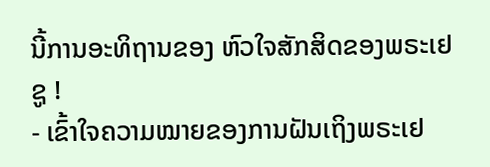ນີ້ການອະທິຖານຂອງ ຫົວໃຈສັກສິດຂອງພຣະເຢຊູ !
- ເຂົ້າໃຈຄວາມໝາຍຂອງການຝັນເຖິງພຣະເຢ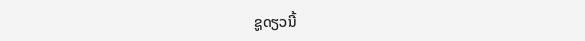ຊູດຽວນີ້